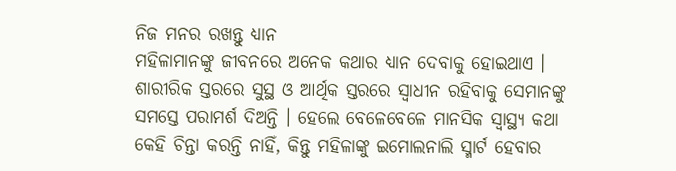ନିଜ ମନର ରଖନ୍ତୁ ଧ୍ୟାନ
ମହିଳାମାନଙ୍କୁ ଜୀବନରେ ଅନେକ କଥାର ଧ୍ୟାନ ଦେବାକୁ ହୋଇଥାଏ । ଶାରୀରିକ ସ୍ତରରେ ସୁସ୍ଥ ଓ ଆର୍ଥିକ ସ୍ତରରେ ସ୍ୱାଧୀନ ରହିବାକୁ ସେମାନଙ୍କୁ ସମସ୍ତେ ପରାମର୍ଶ ଦିଅନ୍ତି । ହେଲେ ବେଳେବେଳେ ମାନସିକ ସ୍ୱାସ୍ଥ୍ୟ କଥା କେହି ଚିନ୍ତା କରନ୍ତି ନାହିଁ, କିନ୍ତୁ ମହିଳାଙ୍କୁ ଇମୋଲନାଲି ସ୍ମାର୍ଟ ହେବାର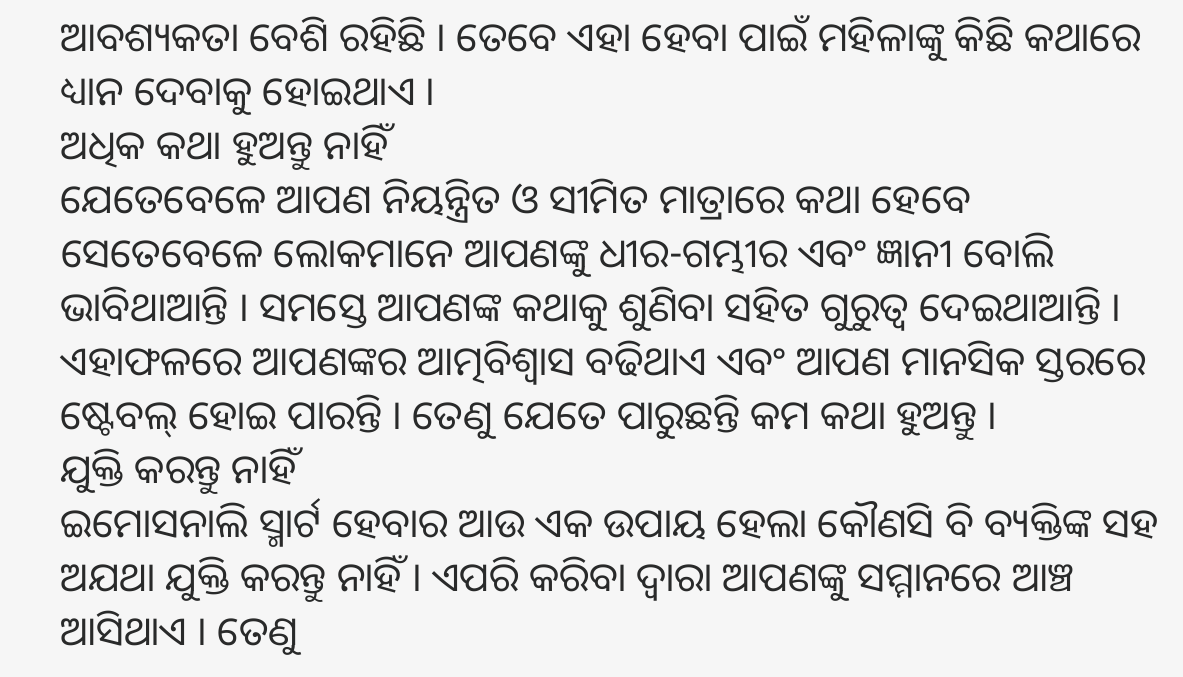ଆବଶ୍ୟକତା ବେଶି ରହିଛି । ତେବେ ଏହା ହେବା ପାଇଁ ମହିଳାଙ୍କୁ କିଛି କଥାରେ ଧ୍ୟାନ ଦେବାକୁ ହୋଇଥାଏ ।
ଅଧିକ କଥା ହୁଅନ୍ତୁ ନାହିଁ
ଯେତେବେଳେ ଆପଣ ନିୟନ୍ତ୍ରିତ ଓ ସୀମିତ ମାତ୍ରାରେ କଥା ହେବେ ସେତେବେଳେ ଲୋକମାନେ ଆପଣଙ୍କୁ ଧୀର-ଗମ୍ଭୀର ଏବଂ ଜ୍ଞାନୀ ବୋଲି ଭାବିଥାଆନ୍ତି । ସମସ୍ତେ ଆପଣଙ୍କ କଥାକୁ ଶୁଣିବା ସହିତ ଗୁରୁତ୍ୱ ଦେଇଥାଆନ୍ତି । ଏହାଫଳରେ ଆପଣଙ୍କର ଆତ୍ମବିଶ୍ୱାସ ବଢିଥାଏ ଏବଂ ଆପଣ ମାନସିକ ସ୍ତରରେ ଷ୍ଟେବଲ୍ ହୋଇ ପାରନ୍ତି । ତେଣୁ ଯେତେ ପାରୁଛନ୍ତି କମ କଥା ହୁଅନ୍ତୁ ।
ଯୁକ୍ତି କରନ୍ତୁ ନାହିଁ
ଇମୋସନାଲି ସ୍ମାର୍ଟ ହେବାର ଆଉ ଏକ ଉପାୟ ହେଲା କୌଣସି ବି ବ୍ୟକ୍ତିଙ୍କ ସହ ଅଯଥା ଯୁକ୍ତି କରନ୍ତୁ ନାହିଁ । ଏପରି କରିବା ଦ୍ୱାରା ଆପଣଙ୍କୁ ସମ୍ମାନରେ ଆଞ୍ଚ ଆସିଥାଏ । ତେଣୁ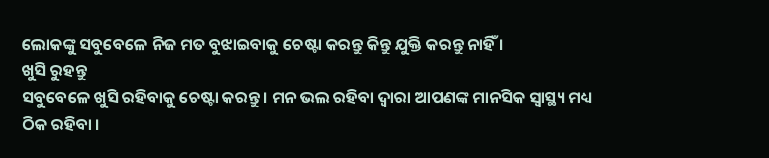ଲୋକଙ୍କୁ ସବୁବେଳେ ନିଜ ମତ ବୁଝାଇବାକୁ ଚେଷ୍ଟା କରନ୍ତୁ କିନ୍ତୁ ଯୁକ୍ତି କରନ୍ତୁ ନାହିଁ ।
ଖୁସି ରୁହନ୍ତୁ
ସବୁବେଳେ ଖୁସି ରହିବାକୁ ଚେଷ୍ଟା କରନ୍ତୁ । ମନ ଭଲ ରହିବା ଦ୍ୱାରା ଆପଣଙ୍କ ମାନସିକ ସ୍ୱାସ୍ଥ୍ୟ ମଧ୍ୟ ଠିକ ରହିବା ।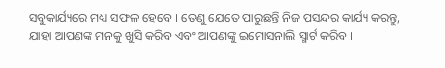ସବୁକାର୍ଯ୍ୟରେ ମଧ୍ୟ ସଫଳ ହେବେ । ତେଣୁ ଯେତେ ପାରୁଛନ୍ତି ନିଜ ପସନ୍ଦର କାର୍ଯ୍ୟ କରନ୍ତୁ, ଯାହା ଆପଣଙ୍କ ମନକୁ ଖୁସି କରିବ ଏବଂ ଆପଣଙ୍କୁ ଇମୋସନାଲି ସ୍ମାର୍ଟ କରିବ ।